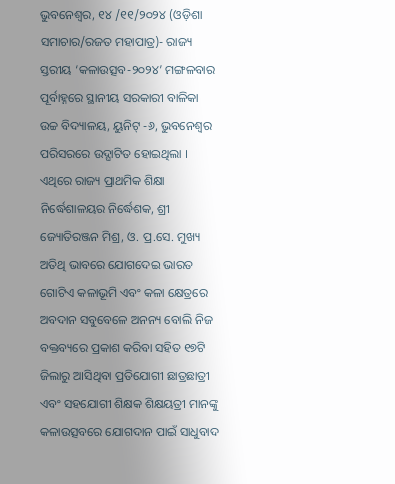ଭୁବନେଶ୍ୱର, ୧୪ /୧୧/୨୦୨୪ (ଓଡ଼ିଶା ସମାଚାର/ରଜତ ମହାପାତ୍ର)- ରାଜ୍ୟ ସ୍ତରୀୟ ‘କଳାଉତ୍ସବ-୨୦୨୪’ ମଙ୍ଗଳବାର ପୂର୍ବାହ୍ନରେ ସ୍ଥାନୀୟ ସରକାରୀ ବାଳିକା ଉଚ୍ଚ ବିଦ୍ୟାଳୟ, ୟୁନିଟ୍ -୬, ଭୁବନେଶ୍ୱର ପରିସରରେ ଉଦ୍ଘାଟିତ ହୋଇଥିଲା । ଏଥିରେ ରାଜ୍ୟ ପ୍ରାଥମିକ ଶିକ୍ଷା ନିର୍ଦ୍ଧେଶାଳୟର ନିର୍ଦ୍ଧେଶକ, ଶ୍ରୀ ଜ୍ୟୋତିରଞ୍ଜନ ମିଶ୍ର, ଓ. ପ୍ର.ସେ. ମୁଖ୍ୟ ଅତିଥି ଭାବରେ ଯୋଗଦେଇ ଭାରତ ଗୋଟିଏ କଳାଭୂମି ଏବଂ କଳା କ୍ଷେତ୍ରରେ ଅବଦାନ ସବୁବେଳେ ଅନନ୍ୟ ବୋଲି ନିଜ ବକ୍ତବ୍ୟରେ ପ୍ରକାଶ କରିବା ସହିତ ୧୭ଟି ଜିଲାରୁ ଆସିଥିବା ପ୍ରତିଯୋଗୀ ଛାତ୍ରଛାତ୍ରୀ ଏବଂ ସହଯୋଗୀ ଶିକ୍ଷକ ଶିକ୍ଷୟତ୍ରୀ ମାନଙ୍କୁ କଳାଉତ୍ସବରେ ଯୋଗଦାନ ପାଇଁ ସାଧୁବାଦ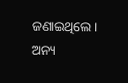ଜଣାଇଥିଲେ । ଅନ୍ୟ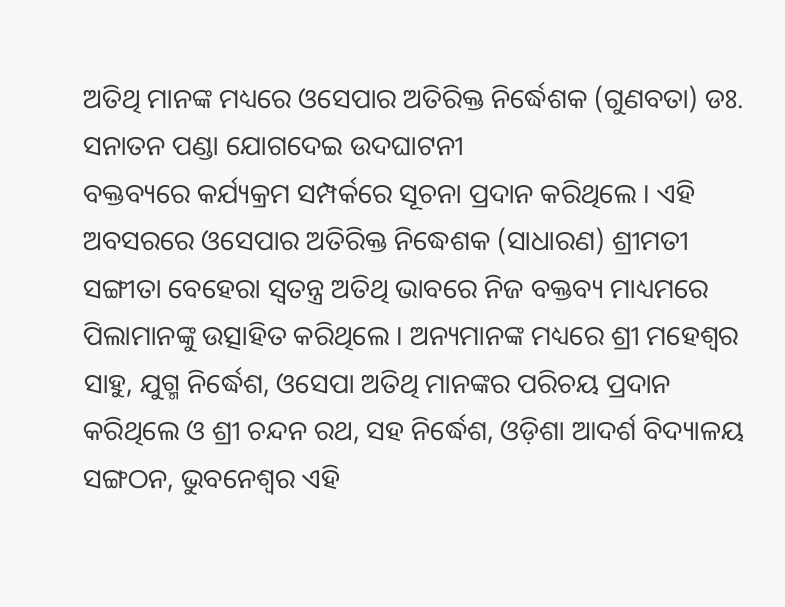ଅତିଥି ମାନଙ୍କ ମଧ୍ୟରେ ଓସେପାର ଅତିରିକ୍ତ ନିର୍ଦ୍ଧେଶକ (ଗୁଣବତା) ଡଃ. ସନାତନ ପଣ୍ଡା ଯୋଗଦେଇ ଉଦଘାଟନୀ
ବକ୍ତବ୍ୟରେ କର୍ଯ୍ୟକ୍ରମ ସମ୍ପର୍କରେ ସୂଚନା ପ୍ରଦାନ କରିଥିଲେ । ଏହି ଅବସରରେ ଓସେପାର ଅତିରିକ୍ତ ନିଦ୍ଧେଶକ (ସାଧାରଣ) ଶ୍ରୀମତୀ ସଙ୍ଗୀତା ବେହେରା ସ୍ୱତନ୍ତ୍ର ଅତିଥି ଭାବରେ ନିଜ ବକ୍ତବ୍ୟ ମାଧ୍ୟମରେ ପିଲାମାନଙ୍କୁ ଉତ୍ସାହିତ କରିଥିଲେ । ଅନ୍ୟମାନଙ୍କ ମଧ୍ୟରେ ଶ୍ରୀ ମହେଶ୍ୱର ସାହୁ, ଯୁଗ୍ମ ନିର୍ଦ୍ଧେଶ, ଓସେପା ଅତିଥି ମାନଙ୍କର ପରିଚୟ ପ୍ରଦାନ କରିଥିଲେ ଓ ଶ୍ରୀ ଚନ୍ଦନ ରଥ, ସହ ନିର୍ଦ୍ଧେଶ, ଓଡ଼ିଶା ଆଦର୍ଶ ବିଦ୍ୟାଳୟ ସଙ୍ଗଠନ, ଭୁବନେଶ୍ୱର ଏହି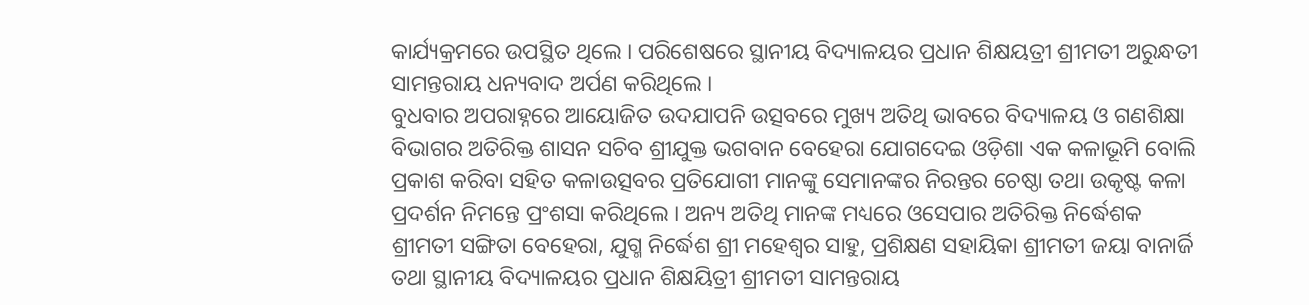କାର୍ଯ୍ୟକ୍ରମରେ ଉପସ୍ଥିତ ଥିଲେ । ପରିଶେଷରେ ସ୍ଥାନୀୟ ବିଦ୍ୟାଳୟର ପ୍ରଧାନ ଶିକ୍ଷୟତ୍ରୀ ଶ୍ରୀମତୀ ଅରୁନ୍ଧତୀ ସାମନ୍ତରାୟ ଧନ୍ୟବାଦ ଅର୍ପଣ କରିଥିଲେ ।
ବୁଧବାର ଅପରାହ୍ନରେ ଆୟୋଜିତ ଉଦଯାପନି ଉତ୍ସବରେ ମୁଖ୍ୟ ଅତିଥି ଭାବରେ ବିଦ୍ୟାଳୟ ଓ ଗଣଶିକ୍ଷା ବିଭାଗର ଅତିରିକ୍ତ ଶାସନ ସଚିବ ଶ୍ରୀଯୁକ୍ତ ଭଗବାନ ବେହେରା ଯୋଗଦେଇ ଓଡ଼ିଶା ଏକ କଳାଭୂମି ବୋଲି ପ୍ରକାଶ କରିବା ସହିତ କଳାଉତ୍ସବର ପ୍ରତିଯୋଗୀ ମାନଙ୍କୁ ସେମାନଙ୍କର ନିରନ୍ତର ଚେଷ୍ଠା ତଥା ଉକୃଷ୍ଟ କଳା ପ୍ରଦର୍ଶନ ନିମନ୍ତେ ପ୍ରଂଶସା କରିଥିଲେ । ଅନ୍ୟ ଅତିଥି ମାନଙ୍କ ମଧ୍ୟରେ ଓସେପାର ଅତିରିକ୍ତ ନିର୍ଦ୍ଧେଶକ ଶ୍ରୀମତୀ ସଙ୍ଗିତା ବେହେରା, ଯୁଗ୍ମ ନିର୍ଦ୍ଧେଶ ଶ୍ରୀ ମହେଶ୍ୱର ସାହୁ, ପ୍ରଶିକ୍ଷଣ ସହାୟିକା ଶ୍ରୀମତୀ ଜୟା ବାନାର୍ଜି ତଥା ସ୍ଥାନୀୟ ବିଦ୍ୟାଳୟର ପ୍ରଧାନ ଶିକ୍ଷୟିତ୍ରୀ ଶ୍ରୀମତୀ ସାମନ୍ତରାୟ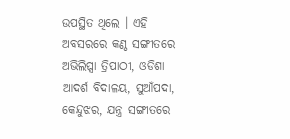ଉପସ୍ଥିତ ଥିଲେ । ଏହି ଅବସରରେ କଣ୍ଠ ସଙ୍ଗୀତରେ ଅଭିଲିପ୍ସା ତ୍ରିପାଠୀ, ଓଡିଶା ଆଦର୍ଶ ବିଦାଳୟ, ସୁଆଁପଦା, କେନ୍ଦୁଝର, ଯନ୍ତ୍ର ସଙ୍ଗୀତରେ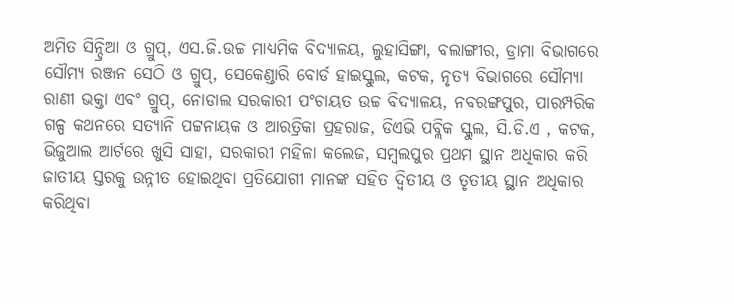ଅମିତ ସିନ୍ଦ୍ରିଆ ଓ ଗ୍ରୁପ୍, ଏସ.ଜି.ଉଚ୍ଚ ମାଧ୍ୟମିକ ବିଦ୍ୟାଳୟ, ଲୁହାସିଙ୍ଗା, ବଲାଙ୍ଗୀର, ଡ୍ରାମା ବିଭାଗରେ ସୌମ୍ୟ ରଞ୍ଜନ ସେଠି ଓ ଗ୍ରୁପ୍, ସେକେଣ୍ଡାରି ବୋର୍ଡ ହାଇସ୍କୁଲ, କଟକ, ନୃତ୍ୟ ବିଭାଗରେ ସୌମ୍ୟା ରାଣୀ ଭକ୍ତା ଏବଂ ଗ୍ରୁପ୍, ନୋଡାଲ ସରକାରୀ ପଂଚାୟତ ଉଚ୍ଚ ବିଦ୍ୟାଳୟ, ନବରଙ୍ଗପୁର, ପାରମ୍ପରିକ ଗଳ୍ପ କଥନରେ ସତ୍ୟାନି ପଟ୍ଟନାୟକ ଓ ଆରତ୍ରିକା ପ୍ରହରାଜ, ଡିଏଭି ପବ୍ଲିକ ସ୍କୁଲ, ସି.ଡି.ଏ , କଟକ, ଭିଜୁଆଲ ଆର୍ଟରେ ଖୁସି ସାହା, ସରକାରୀ ମହିଳା କଲେଜ, ସମ୍ବଲପୁର ପ୍ରଥମ ସ୍ଥାନ ଅଧିକାର କରି ଜାତୀୟ ସ୍ତରକୁ ଉନ୍ନୀତ ହୋଇଥିବା ପ୍ରତିଯୋଗୀ ମାନଙ୍କ ସହିତ ଦ୍ୱିତୀୟ ଓ ତୃତୀୟ ସ୍ଥାନ ଅଧିକାର କରିଥିବା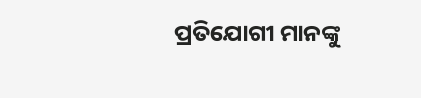ପ୍ରତିଯୋଗୀ ମାନଙ୍କୁ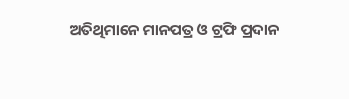ଅତିଥିମାନେ ମାନପତ୍ର ଓ ଟ୍ରଫି ପ୍ରଦାନ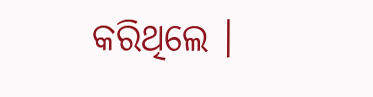କରିଥିଲେ ।